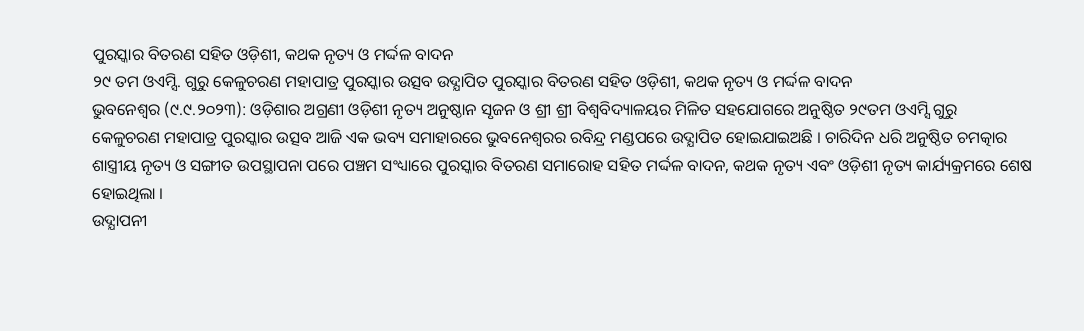ପୁରସ୍କାର ବିତରଣ ସହିତ ଓଡ଼ିଶୀ, କଥକ ନୃତ୍ୟ ଓ ମର୍ଦ୍ଦଳ ବାଦନ
୨୯ ତମ ଓଏମ୍ସି. ଗୁରୁ କେଳୁଚରଣ ମହାପାତ୍ର ପୁରସ୍କାର ଉତ୍ସବ ଉଦ୍ଯାପିତ ପୁରସ୍କାର ବିତରଣ ସହିତ ଓଡ଼ିଶୀ, କଥକ ନୃତ୍ୟ ଓ ମର୍ଦ୍ଦଳ ବାଦନ
ଭୁବନେଶ୍ୱର (୯.୯.୨୦୨୩): ଓଡ଼ିଶାର ଅଗ୍ରଣୀ ଓଡ଼ିଶୀ ନୃତ୍ୟ ଅନୁଷ୍ଠାନ ସୃଜନ ଓ ଶ୍ରୀ ଶ୍ରୀ ବିଶ୍ୱବିଦ୍ୟାଳୟର ମିଳିତ ସହଯୋଗରେ ଅନୁଷ୍ଠିତ ୨୯ତମ ଓଏମ୍ସି ଗୁରୁ
କେଳୁଚରଣ ମହାପାତ୍ର ପୁରସ୍କାର ଉତ୍ସବ ଆଜି ଏକ ଭବ୍ୟ ସମାହାରରେ ଭୁବନେଶ୍ୱରର ରବିନ୍ଦ୍ର ମଣ୍ଡପରେ ଉଦ୍ଯାପିତ ହୋଇଯାଇଅଛି । ଚାରିଦିନ ଧରି ଅନୁଷ୍ଠିତ ଚମତ୍କାର
ଶାସ୍ତ୍ରୀୟ ନୃତ୍ୟ ଓ ସଙ୍ଗୀତ ଉପସ୍ଥାପନା ପରେ ପଞ୍ଚମ ସଂଧ୍ୟାରେ ପୁରସ୍କାର ବିତରଣ ସମାରୋହ ସହିତ ମର୍ଦ୍ଦଳ ବାଦନ, କଥକ ନୃତ୍ୟ ଏବଂ ଓଡ଼ିଶୀ ନୃତ୍ୟ କାର୍ଯ୍ୟକ୍ରମରେ ଶେଷ ହୋଇଥିଲା ।
ଉଦ୍ଯାପନୀ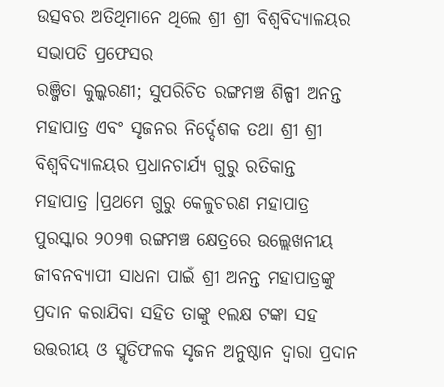ଉତ୍ସବର ଅତିଥିମାନେ ଥିଲେ ଶ୍ରୀ ଶ୍ରୀ ବିଶ୍ୱବିଦ୍ୟାଳୟର ସଭାପତି ପ୍ରଫେସର
ରଞ୍ଜିତା କୁଲ୍କରଣୀ; ସୁପରିଚିତ ରଙ୍ଗମଞ୍ଚ ଶିଳ୍ପୀ ଅନନ୍ତ ମହାପାତ୍ର ଏବଂ ସୃଜନର ନିର୍ଦ୍ଦେଶକ ତଥା ଶ୍ରୀ ଶ୍ରୀ ବିଶ୍ୱବିଦ୍ୟାଳୟର ପ୍ରଧାନଚାର୍ଯ୍ୟ ଗୁରୁ ରତିକାନ୍ତ
ମହାପାତ୍ର ।ପ୍ରଥମେ ଗୁରୁ କେଳୁଚରଣ ମହାପାତ୍ର ପୁରସ୍କାର ୨୦୨୩ ରଙ୍ଗମଞ୍ଚ କ୍ଷେତ୍ରରେ ଉଲ୍ଲେଖନୀୟ
ଜୀବନବ୍ୟାପୀ ସାଧନା ପାଇଁ ଶ୍ରୀ ଅନନ୍ତ ମହାପାତ୍ରଙ୍କୁ ପ୍ରଦାନ କରାଯିବା ସହିତ ତାଙ୍କୁ ୧ଲକ୍ଷ ଟଙ୍କା ସହ ଉତ୍ତରୀୟ ଓ ସ୍ମୃତିଫଳକ ସୃଜନ ଅନୁଷ୍ଠାନ ଦ୍ୱାରା ପ୍ରଦାନ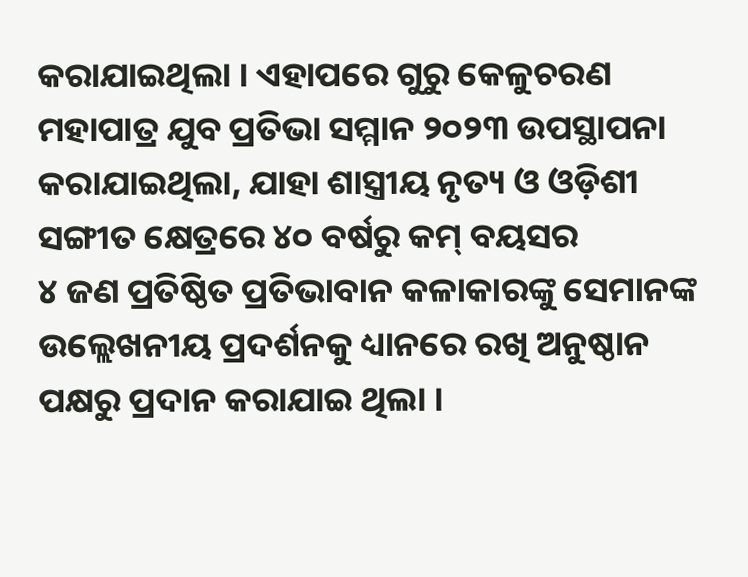କରାଯାଇଥିଲା । ଏହାପରେ ଗୁରୁ କେଳୁଚରଣ ମହାପାତ୍ର ଯୁବ ପ୍ରତିଭା ସମ୍ମାନ ୨୦୨୩ ଉପସ୍ଥାପନା କରାଯାଇଥିଲା, ଯାହା ଶାସ୍ତ୍ରୀୟ ନୃତ୍ୟ ଓ ଓଡ଼ିଶୀ ସଙ୍ଗୀତ କ୍ଷେତ୍ରରେ ୪୦ ବର୍ଷରୁ କମ୍ ବୟସର
୪ ଜଣ ପ୍ରତିଷ୍ଠିତ ପ୍ରତିଭାବାନ କଳାକାରଙ୍କୁ ସେମାନଙ୍କ ଉଲ୍ଲେଖନୀୟ ପ୍ରଦର୍ଶନକୁ ଧ୍ୟାନରେ ରଖି ଅନୁଷ୍ଠାନ ପକ୍ଷରୁ ପ୍ରଦାନ କରାଯାଇ ଥିଲା ।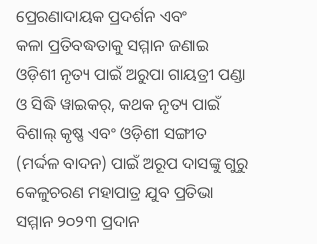ପ୍ରେରଣାଦାୟକ ପ୍ରଦର୍ଶନ ଏବଂ
କଳା ପ୍ରତିବଦ୍ଧତାକୁ ସମ୍ମାନ ଜଣାଇ ଓଡ଼ିଶୀ ନୃତ୍ୟ ପାଇଁ ଅରୁପା ଗାୟତ୍ରୀ ପଣ୍ଡା ଓ ସିଦ୍ଧି ୱାଇକର୍, କଥକ ନୃତ୍ୟ ପାଇଁ ବିଶାଲ୍ କୃଷ୍ଣ ଏବଂ ଓଡ଼ିଶୀ ସଙ୍ଗୀତ (ମର୍ଦ୍ଦଳ ବାଦନ) ପାଇଁ ଅରୂପ ଦାସଙ୍କୁ ଗୁରୁ କେଳୁଚରଣ ମହାପାତ୍ର ଯୁବ ପ୍ରତିଭା ସମ୍ମାନ ୨୦୨୩ ପ୍ରଦାନ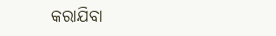କରାଯିବା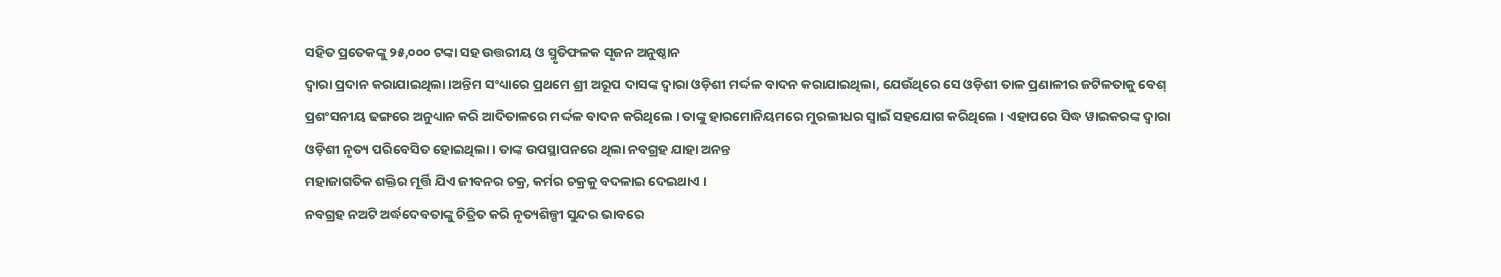ସହିତ ପ୍ରତେକଙ୍କୁ ୨୫,୦୦୦ ଟଙ୍କା ସହ ଉତ୍ତରୀୟ ଓ ସ୍ମୃତିଫଳକ ସୃଜନ ଅନୁଷ୍ଠାନ
ଦ୍ୱାରା ପ୍ରଦାନ କରାଯାଇଥିଲା ।ଅନ୍ତିମ ସଂଧ୍ୟାରେ ପ୍ରଥମେ ଶ୍ରୀ ଅରୂପ ଦାସଙ୍କ ଦ୍ୱାରା ଓଡ଼ିଶୀ ମର୍ଦ୍ଦଳ ବାଦନ କରାଯାଇଥିଲା, ଯେଉଁଥିରେ ସେ ଓଡ଼ିଶୀ ତାଳ ପ୍ରଣାଳୀର ଜଟିଳତାକୁ ବେଶ୍
ପ୍ରଶଂସନୀୟ ଢଙ୍ଗରେ ଅନୁଧ୍ୟାନ କରି ଆଦିତାଳରେ ମର୍ଦ୍ଦଳ ବାଦନ କରିଥିଲେ । ତାଙ୍କୁ ହାରମୋନିୟମରେ ମୁରଲୀଧର ସ୍ୱାଇଁ ସହଯୋଗ କରିଥିଲେ । ଏହାପରେ ସିଦ୍ଧ ୱାଇକରଙ୍କ ଦ୍ୱାରା
ଓଡ଼ିଶୀ ନୃତ୍ୟ ପରିବେସିତ ହୋଇଥିଲା । ତାଙ୍କ ଉପସ୍ଥାପନରେ ଥିଲା ନବଗ୍ରହ ଯାହା ଅନନ୍ତ
ମହାଜାଗତିକ ଶକ୍ତିର ମୂର୍ତ୍ତି ଯିଏ ଜୀବନର ଚକ୍ର, କର୍ମର ଚକ୍ରକୁ ବଦଳାଇ ଦେଇଥାଏ ।
ନବଗ୍ରହ ନଅଟି ଅର୍ଦ୍ଧଦେବତାଙ୍କୁ ଚିତ୍ରିତ କରି ନୃତ୍ୟଶିଳ୍ପୀ ସୁନ୍ଦର ଭାବରେ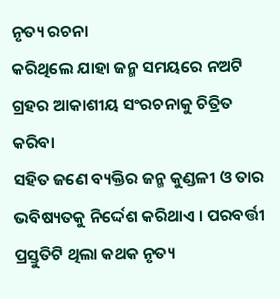ନୃତ୍ୟ ରଚନା
କରିଥିଲେ ଯାହା ଜନ୍ମ ସମୟରେ ନଅଟି ଗ୍ରହର ଆକାଶୀୟ ସଂରଚନାକୁ ଚିତ୍ରିତ କରିବା
ସହିତ ଜଣେ ବ୍ୟକ୍ତିର ଜନ୍ମ କୁଣ୍ଡଳୀ ଓ ତାର ଭବିଷ୍ୟତକୁ ନିର୍ଦ୍ଦେଶ କରିଥାଏ । ପରବର୍ତ୍ତୀ
ପ୍ରସ୍ତୁତିଟି ଥିଲା କଥକ ନୃତ୍ୟ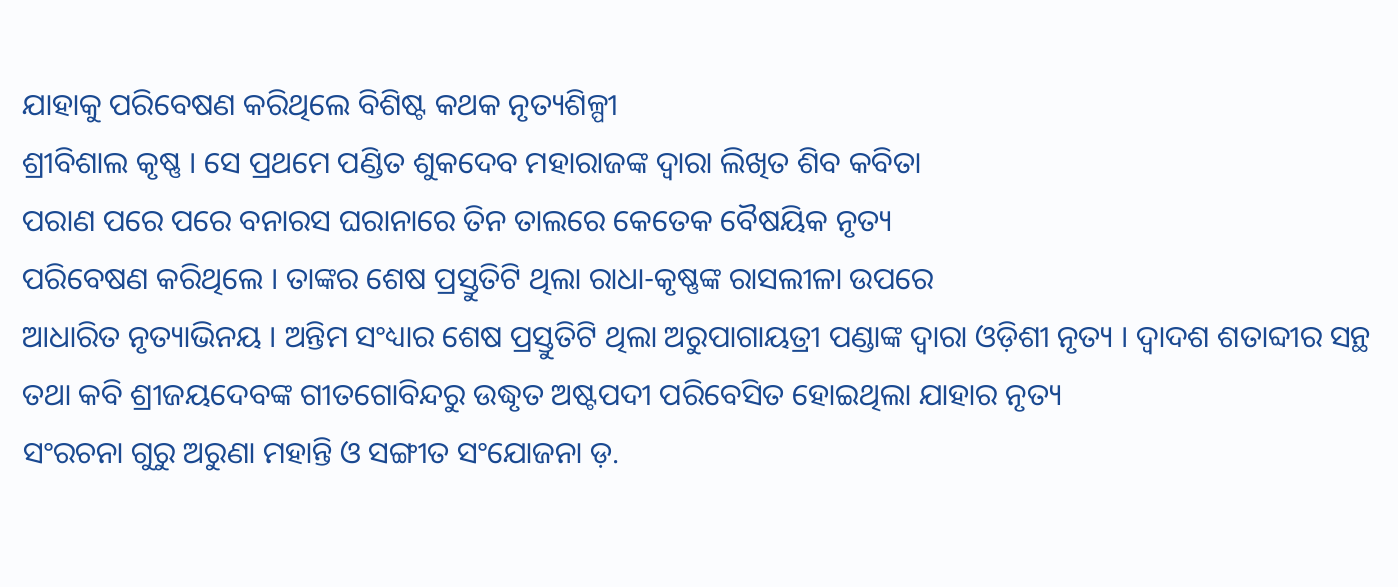ଯାହାକୁ ପରିବେଷଣ କରିଥିଲେ ବିଶିଷ୍ଟ କଥକ ନୃତ୍ୟଶିଳ୍ପୀ
ଶ୍ରୀବିଶାଲ କୃଷ୍ଣ । ସେ ପ୍ରଥମେ ପଣ୍ଡିତ ଶୁକଦେବ ମହାରାଜଙ୍କ ଦ୍ୱାରା ଲିଖିତ ଶିବ କବିତା
ପରାଣ ପରେ ପରେ ବନାରସ ଘରାନାରେ ତିନ ତାଲରେ କେତେକ ବୈଷୟିକ ନୃତ୍ୟ
ପରିବେଷଣ କରିଥିଲେ । ତାଙ୍କର ଶେଷ ପ୍ରସ୍ତୁତିଟି ଥିଲା ରାଧା-କୃଷ୍ଣଙ୍କ ରାସଲୀଳା ଉପରେ
ଆଧାରିତ ନୃତ୍ୟାଭିନୟ । ଅନ୍ତିମ ସଂଧ୍ୟାର ଶେଷ ପ୍ରସ୍ତୁତିଟି ଥିଲା ଅରୁପାଗାୟତ୍ରୀ ପଣ୍ଡାଙ୍କ ଦ୍ୱାରା ଓଡ଼ିଶୀ ନୃତ୍ୟ । ଦ୍ୱାଦଶ ଶତାବ୍ଦୀର ସନ୍ଥ ତଥା କବି ଶ୍ରୀଜୟଦେବଙ୍କ ଗୀତଗୋବିନ୍ଦରୁ ଉଦ୍ଧୃତ ଅଷ୍ଟପଦୀ ପରିବେସିତ ହୋଇଥିଲା ଯାହାର ନୃତ୍ୟ
ସଂରଚନା ଗୁରୁ ଅରୁଣା ମହାନ୍ତି ଓ ସଙ୍ଗୀତ ସଂଯୋଜନା ଡ଼.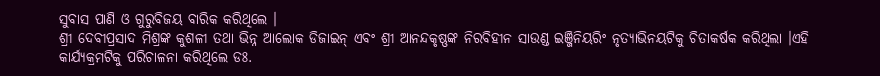ସୁବାସ ପାଣି ଓ ଗୁରୁବିଜୟ ବାରିକ କରିଥିଲେ ।
ଶ୍ରୀ ଦେବୀପ୍ରସାଦ ମିଶ୍ରଙ୍କ କୁଶଳୀ ତଥା ଭିନ୍ନ ଆଲୋକ ଡିଜାଇନ୍ ଏବଂ ଶ୍ରୀ ଆନନ୍ଦକୃଷ୍ଣଙ୍କ ନିରବିହୀନ ସାଉଣ୍ଡ ଇଞ୍ଜିନିୟରିଂ ନୃତ୍ୟାଭିନୟଟିକୁ ଚିତାକର୍ଷକ କରିଥିଲା ।ଏହି କାର୍ଯ୍ୟକ୍ରମଟିକୁ ପରିଚାଳନା କରିଥିଲେ ଡଃ.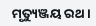ମୃତ୍ୟୁଞ୍ଜୟ ରଥ ।